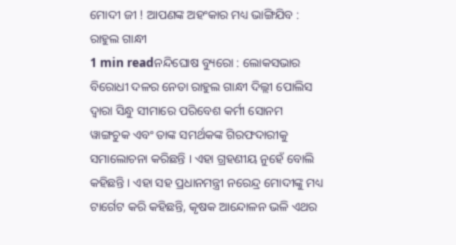ମୋଦୀ ଜୀ ! ଆପଣଙ୍କ ଅହଂକାର ମଧ୍ୟ ଭାଙ୍ଗିଯିବ : ରାହୁଲ ଗାନ୍ଧୀ
1 min readନନ୍ଦିଘୋଷ ବ୍ୟୁରୋ : ଲୋକସଭାର ବିରୋଧୀ ଦଳର ନେତା ରାହୁଲ ଗାନ୍ଧୀ ଦିଲ୍ଲୀ ପୋଲିସ ଦ୍ୱାରା ସିନ୍ଧୁ ସୀମାରେ ପରିବେଶ କର୍ମୀ ସୋନମ ୱାଙ୍ଗଚୁକ ଏବଂ ତାଙ୍କ ସମର୍ଥକଙ୍କ ଗିରଫଦାରୀକୁ ସମାଲୋଚନା କରିଛନ୍ତି । ଏହା ଗ୍ରହଣୀୟ ନୁହେଁ ବୋଲି କହିଛନ୍ତି । ଏହା ସହ ପ୍ରଧାନମନ୍ତ୍ରୀ ନରେନ୍ଦ୍ର ମୋଦୀଙ୍କୁ ମଧ୍ୟ ଟାର୍ଗେଟ କରି କହିଛନ୍ତି, କୃଷକ ଆନ୍ଦୋଳନ ଭଳି ଏଥର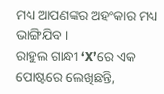ମଧ୍ୟ ଆପଣଙ୍କର ଅହଂକାର ମଧ୍ୟ ଭାଙ୍ଗିଯିବ ।
ରାହୁଲ ଗାନ୍ଧୀ ‘X’ରେ ଏକ ପୋଷ୍ଟରେ ଲେଖିଛନ୍ତି,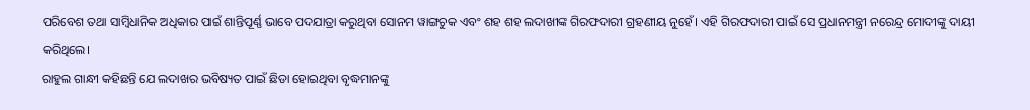ପରିବେଶ ତଥା ସାମ୍ବିଧାନିକ ଅଧିକାର ପାଇଁ ଶାନ୍ତିପୂର୍ଣ୍ଣ ଭାବେ ପଦଯାତ୍ରା କରୁଥିବା ସୋନମ ୱାଙ୍ଗଚୁକ ଏବଂ ଶହ ଶହ ଲଦାଖୀଙ୍କ ଗିରଫଦାରୀ ଗ୍ରହଣୀୟ ନୁହେଁ। ଏହି ଗିରଫଦାରୀ ପାଇଁ ସେ ପ୍ରଧାନମନ୍ତ୍ରୀ ନରେନ୍ଦ୍ର ମୋଦୀଙ୍କୁ ଦାୟୀ କରିଥିଲେ।
ରାହୁଲ ଗାନ୍ଧୀ କହିଛନ୍ତି ଯେ ଲଦାଖର ଭବିଷ୍ୟତ ପାଇଁ ଛିଡା ହୋଇଥିବା ବୃଦ୍ଧମାନଙ୍କୁ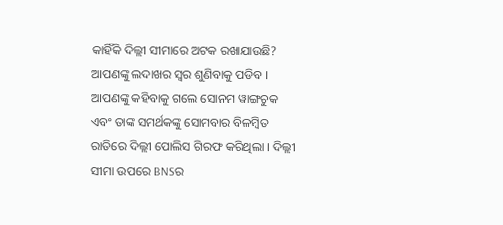କାହିଁକି ଦିଲ୍ଲୀ ସୀମାରେ ଅଟକ ରଖାଯାଉଛି? ଆପଣଙ୍କୁ ଲଦାଖର ସ୍ୱର ଶୁଣିବାକୁ ପଡିବ । ଆପଣଙ୍କୁ କହିବାକୁ ଗଲେ ସୋନମ ୱାଙ୍ଗଚୁକ ଏବଂ ତାଙ୍କ ସମର୍ଥକଙ୍କୁ ସୋମବାର ବିଳମ୍ବିତ ରାତିରେ ଦିଲ୍ଲୀ ପୋଲିସ ଗିରଫ କରିଥିଲା । ଦିଲ୍ଲୀ ସୀମା ଉପରେ BNSର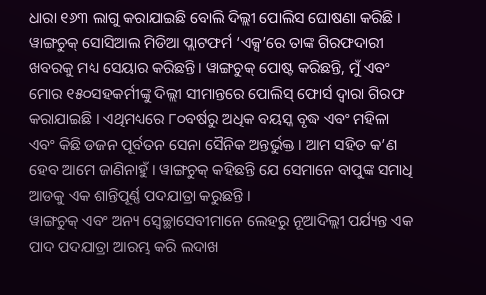ଧାରା ୧୬୩ ଲାଗୁ କରାଯାଇଛି ବୋଲି ଦିଲ୍ଲୀ ପୋଲିସ ଘୋଷଣା କରିଛି ।
ୱାଙ୍ଗଚୁକ୍ ସୋସିଆଲ ମିଡିଆ ପ୍ଲାଟଫର୍ମ ‘ଏକ୍ସ’ରେ ତାଙ୍କ ଗିରଫଦାରୀ ଖବରକୁ ମଧ୍ୟ ସେୟାର କରିଛନ୍ତି। ୱାଙ୍ଗଚୁକ୍ ପୋଷ୍ଟ କରିଛନ୍ତି, ମୁଁ ଏବଂ ମୋର ୧୫୦ସହକର୍ମୀଙ୍କୁ ଦିଲ୍ଲୀ ସୀମାନ୍ତରେ ପୋଲିସ୍ ଫୋର୍ସ ଦ୍ୱାରା ଗିରଫ କରାଯାଇଛି । ଏଥିମଧ୍ୟରେ ୮୦ବର୍ଷରୁ ଅଧିକ ବୟସ୍କ ବୃଦ୍ଧ ଏବଂ ମହିଳା ଏବଂ କିଛି ଡଜନ ପୂର୍ବତନ ସେନା ସୈନିକ ଅନ୍ତର୍ଭୁକ୍ତ । ଆମ ସହିତ କ’ଣ ହେବ ଆମେ ଜାଣିନାହୁଁ । ୱାଙ୍ଗଚୁକ୍ କହିଛନ୍ତି ଯେ ସେମାନେ ବାପୁଙ୍କ ସମାଧି ଆଡକୁ ଏକ ଶାନ୍ତିପୂର୍ଣ୍ଣ ପଦଯାତ୍ରା କରୁଛନ୍ତି ।
ୱାଙ୍ଗଚୁକ୍ ଏବଂ ଅନ୍ୟ ସ୍ବେଚ୍ଛାସେବୀମାନେ ଲେହରୁ ନୂଆଦିଲ୍ଲୀ ପର୍ଯ୍ୟନ୍ତ ଏକ ପାଦ ପଦଯାତ୍ରା ଆରମ୍ଭ କରି ଲଦାଖ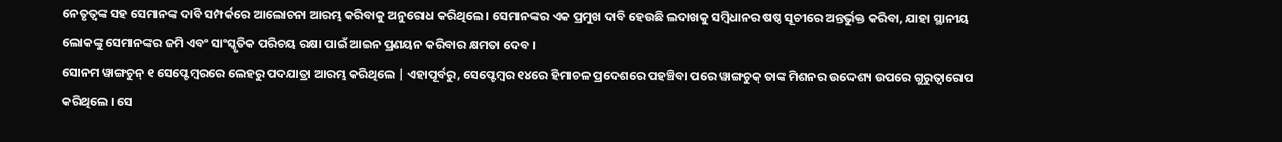ନେତୃତ୍ୱଙ୍କ ସହ ସେମାନଙ୍କ ଦାବି ସମ୍ପର୍କରେ ଆଲୋଚନା ଆରମ୍ଭ କରିବାକୁ ଅନୁରୋଧ କରିଥିଲେ। ସେମାନଙ୍କର ଏକ ପ୍ରମୁଖ ଦାବି ହେଉଛି ଲଦାଖକୁ ସମ୍ବିଧାନର ଷଷ୍ଠ ସୂଚୀରେ ଅନ୍ତର୍ଭୁକ୍ତ କରିବା, ଯାହା ସ୍ଥାନୀୟ ଲୋକଙ୍କୁ ସେମାନଙ୍କର ଜମି ଏବଂ ସାଂସ୍କୃତିକ ପରିଚୟ ରକ୍ଷା ପାଇଁ ଆଇନ ପ୍ରଣୟନ କରିବାର କ୍ଷମତା ଦେବ ।
ସୋନମ ୱାଙ୍ଗଚୁନ୍ ୧ ସେପ୍ଟେମ୍ବରରେ ଲେହରୁ ପଦଯାତ୍ରା ଆରମ୍ଭ କରିଥିଲେ | ଏହାପୂର୍ବରୁ, ସେପ୍ଟେମ୍ବର ୧୪ରେ ହିମାଚଳ ପ୍ରଦେଶରେ ପହଞ୍ଚିବା ପରେ ୱାଙ୍ଗଚୁକ୍ ତାଙ୍କ ମିଶନର ଉଦ୍ଦେଶ୍ୟ ଉପରେ ଗୁରୁତ୍ୱାରୋପ କରିଥିଲେ । ସେ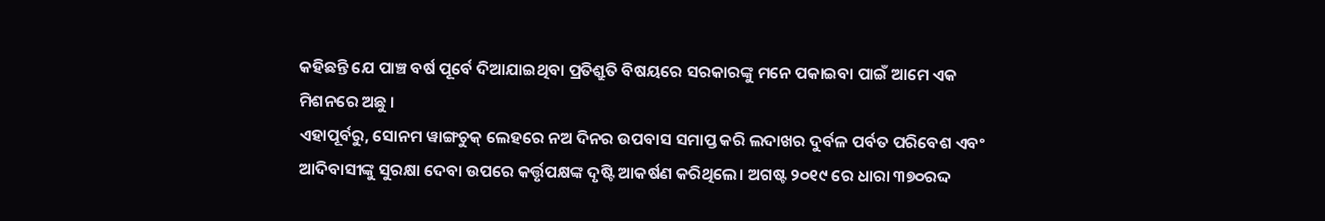କହିଛନ୍ତି ଯେ ପାଞ୍ଚ ବର୍ଷ ପୂର୍ବେ ଦିଆଯାଇଥିବା ପ୍ରତିଶ୍ରୁତି ବିଷୟରେ ସରକାରଙ୍କୁ ମନେ ପକାଇବା ପାଇଁ ଆମେ ଏକ ମିଶନରେ ଅଛୁ ।
ଏହାପୂର୍ବରୁ, ସୋନମ ୱାଙ୍ଗଚୁକ୍ ଲେହରେ ନଅ ଦିନର ଉପବାସ ସମାପ୍ତ କରି ଲଦାଖର ଦୁର୍ବଳ ପର୍ବତ ପରିବେଶ ଏବଂ ଆଦିବାସୀଙ୍କୁ ସୁରକ୍ଷା ଦେବା ଉପରେ କର୍ତ୍ତୃପକ୍ଷଙ୍କ ଦୃଷ୍ଟି ଆକର୍ଷଣ କରିଥିଲେ। ଅଗଷ୍ଟ ୨୦୧୯ ରେ ଧାରା ୩୭୦ରଦ୍ଦ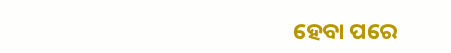ହେବା ପରେ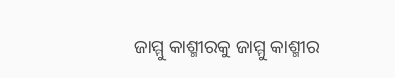ଜାମ୍ମୁ କାଶ୍ମୀରକୁ ଜାମ୍ମୁ କାଶ୍ମୀର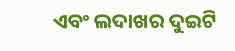ଏବଂ ଲଦାଖର ଦୁଇଟି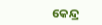କେନ୍ଦ୍ର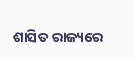ଶାସିତ ରାଜ୍ୟରେ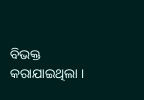ବିଭକ୍ତ କରାଯାଇଥିଲା ।